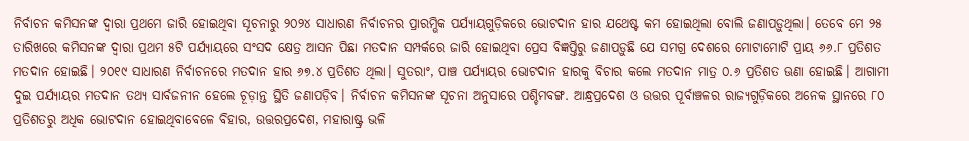ନିର୍ବାଚନ କମିସନଙ୍କ ଦ୍ୱାରା ପ୍ରଥମେ ଜାରି ହୋଇଥିବା ସୂଚନାରୁ ୨୦୨୪ ସାଧାରଣ ନିର୍ବାଚନର ପ୍ରାରମ୍ଭିକ ପର୍ଯ୍ୟାୟଗୁଡ଼ିକରେ ଭୋଟଦାନ ହାର ଯଥେଷ୍ଟ କମ ହୋଇଥିଲା ବୋଲି ଜଣାପଡ଼ୁଥିଲା। ତେବେ ମେ ୨୫ ତାରିଖରେ କମିସନଙ୍କ ଦ୍ୱାରା ପ୍ରଥମ ୫ଟି ପର୍ଯ୍ୟାୟରେ ସଂସଦ କ୍ଷେତ୍ର ଆସନ ପିଛା ମତଦାନ ସମ୍ପର୍କରେ ଜାରି ହୋଇଥିବା ପ୍ରେସ ବିଜ୍ଞପ୍ତିରୁ ଜଣାପଡ଼ୁଛି ଯେ ସମଗ୍ର ଦେଶରେ ମୋଟାମୋଟି ପ୍ରାୟ ୬୬.୮ ପ୍ରତିଶତ ମତଦାନ ହୋଇଛି। ୨୦୧୯ ସାଧାରଣ ନିର୍ବାଚନରେ ମତଦାନ ହାର ୬୭.୪ ପ୍ରତିଶତ ଥିଲା। ସୁତରାଂ, ପାଞ୍ଚ ପର୍ଯ୍ୟାୟର ଭୋଟଦାନ ହାରକୁ ବିଚାର କଲେ ମତଦାନ ମାତ୍ର ୦.୬ ପ୍ରତିଶତ ଊଣା ହୋଇଛି। ଆଗାମୀ ଦୁଇ ପର୍ଯ୍ୟାୟର ମତଦାନ ତଥ୍ୟ ସାର୍ବଜନୀନ ହେଲେ ଚୂଡ଼ାନ୍ତ ସ୍ଥିତି ଜଣାପଡ଼ିବ। ନିର୍ବାଚନ କମିସନଙ୍କ ସୂଚନା ଅନୁସାରେ ପଶ୍ଚିମବଙ୍ଗ. ଆନ୍ଧ୍ରପ୍ରଦେଶ ଓ ଉତ୍ତର ପୂର୍ବାଞ୍ଚଳର ରାଜ୍ୟଗୁଡ଼ିକରେ ଅନେକ ସ୍ଥାନରେ ୮୦ ପ୍ରତିଶତରୁ ଅଧିକ ଭୋଟଦାନ ହୋଇଥିବାବେଳେ ବିହାର, ଉତ୍ତରପ୍ରଦେଶ, ମହାରାଷ୍ଟ୍ର ଭଳି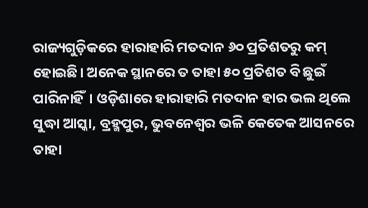ରାଜ୍ୟଗୁଡ଼ିକରେ ହାରାହାରି ମତଦାନ ୬୦ ପ୍ରତିଶତରୁ କମ୍ ହୋଇଛି। ଅନେକ ସ୍ଥାନରେ ତ ତାହା ୫୦ ପ୍ରତିଶତ ବି ଛୁଇଁ ପାରିନାହିଁ। ଓଡ଼ିଶାରେ ହାରାହାରି ମତଦାନ ହାର ଭଲ ଥିଲେ ସୁଦ୍ଧା ଆସ୍କା, ବ୍ରହ୍ମପୁର, ଭୁବନେଶ୍ୱର ଭଳି କେତେକ ଆସନରେ ତାହା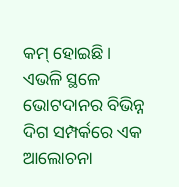କମ୍ ହୋଇଛି। ଏଭଳି ସ୍ଥଳେ ଭୋଟଦାନର ବିଭିନ୍ନ ଦିଗ ସମ୍ପର୍କରେ ଏକ ଆଲୋଚନା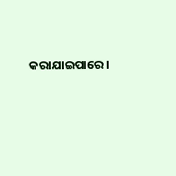କରାଯାଇପାରେ।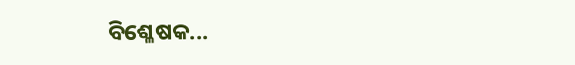ବିଶ୍ଳେଷକ...